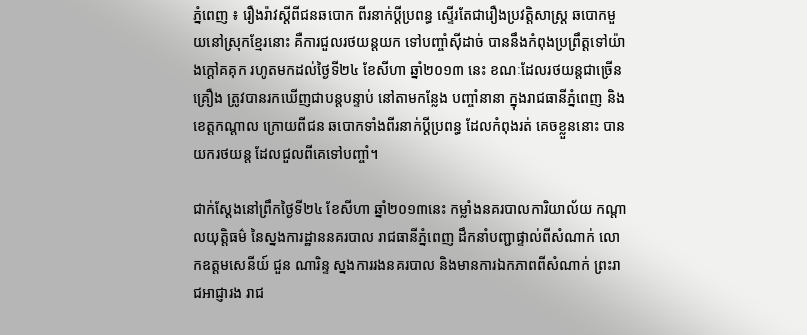ភ្នំពេញ ៖ រឿងរ៉ាវស្តីពីជនឆបោក ពីរនាក់ប្តីប្រពន្ធ ស្ទើរតែជារឿងប្រវត្តិសាស្ត្រ ឆបោកមួយនៅស្រុកខ្មែរនោះ គឺការជួលរថយន្តយក ទៅបញ្ចាំស៊ីដាច់ បាននឹងកំពុងប្រព្រឹត្តទៅយ៉ាងក្តៅគគុក រហូតមកដល់ថ្ងៃទី២៤ ខែសីហា ឆ្នាំ២០១៣ នេះ ខណៈដែលរថយន្តជាច្រើនគ្រឿង ត្រូវបានរកឃើញជាបន្តបន្ទាប់ នៅតាមកន្លែង បញ្ចាំនានា ក្នុងរាជធានីភ្នំពេញ និងខេត្តកណ្តាល ក្រោយពីជន ឆបោកទាំងពីរនាក់ប្តីប្រពន្ធ ដែលកំពុងរត់ គេចខ្លួននោះ បានយករថយន្ត ដែលជួលពីគេទៅបញ្ចាំ។

ជាក់ស្តែងនៅព្រឹកថ្ងៃទី២៤ ខែសីហា ឆ្នាំ២០១៣នេះ កម្លាំងនគរបាលការិយាល័យ កណ្តាលយុត្តិធម៌ នៃស្នងការដ្ឋាននគរបាល រាជធានីភ្នំពេញ ដឹកនាំបញ្ជាផ្ទាល់ពីសំណាក់ លោកឧត្តមសេនីយ៍ ជួន ណារិន្ទ ស្នងការរងនគរបាល និងមានការឯកភាពពីសំណាក់ ព្រះរាជអាជ្ញារង រាជ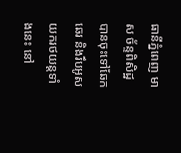ធានីភ្នំពេញ មាស ច័ន្ទពិសិដ្ឋ បានចុះទៅឆែកឆេរ និងរឹបអូសយករថយន្តទាំងនេះ នៅ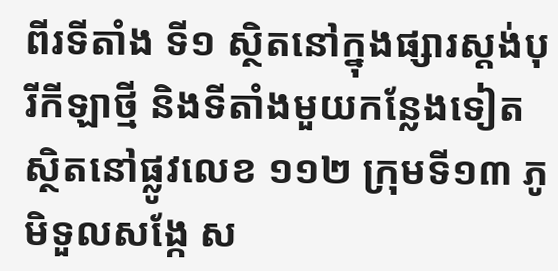ពីរទីតាំង ទី១ ស្ថិតនៅក្នុងផ្សារស្តង់បុរីកីឡាថ្មី និងទីតាំងមួយកន្លែងទៀត ស្ថិតនៅផ្លូវលេខ ១១២ ក្រុមទី១៣ ភូមិទួលសង្កែ ស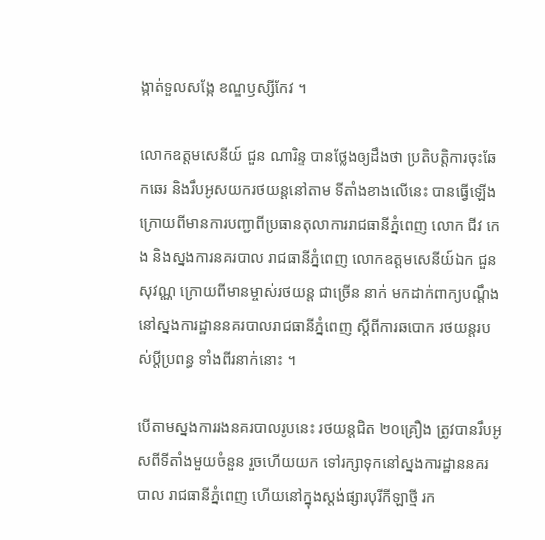ង្កាត់ទួលសង្កែ ខណ្ឌឫស្សីកែវ ។

លោកឧត្តមសេនីយ៍ ជួន ណារិន្ទ បានថ្លែងឲ្យដឹងថា ប្រតិបត្តិការចុះឆែកឆេរ និងរឹបអូសយករថយន្តនៅតាម ទីតាំងខាងលើនេះ បានធ្វើឡើងក្រោយពីមានការបញ្ជាពីប្រធានតុលាការរាជធានីភ្នំពេញ លោក ជីវ កេង និងស្នងការនគរបាល រាជធានីភ្នំពេញ លោកឧត្តមសេនីយ៍ឯក ជួន សុវណ្ណ ក្រោយពីមានម្ចាស់រថយន្ត ជាច្រើន នាក់ មកដាក់ពាក្យបណ្តឹងនៅស្នងការដ្ឋាននគរបាលរាជធានីភ្នំពេញ ស្តីពីការឆបោក រថយន្តរបស់ប្តីប្រពន្ធ ទាំងពីរនាក់នោះ ។

បើតាមស្នងការរងនគរបាលរូបនេះ រថយន្តជិត ២០គ្រឿង ត្រូវបានរឹបអូសពីទីតាំងមួយចំនួន រួចហើយយក ទៅរក្សាទុកនៅស្នងការដ្ឋាននគរបាល រាជធានីភ្នំពេញ ហើយនៅក្នុងស្តង់ផ្សារបុរីកីឡាថ្មី រក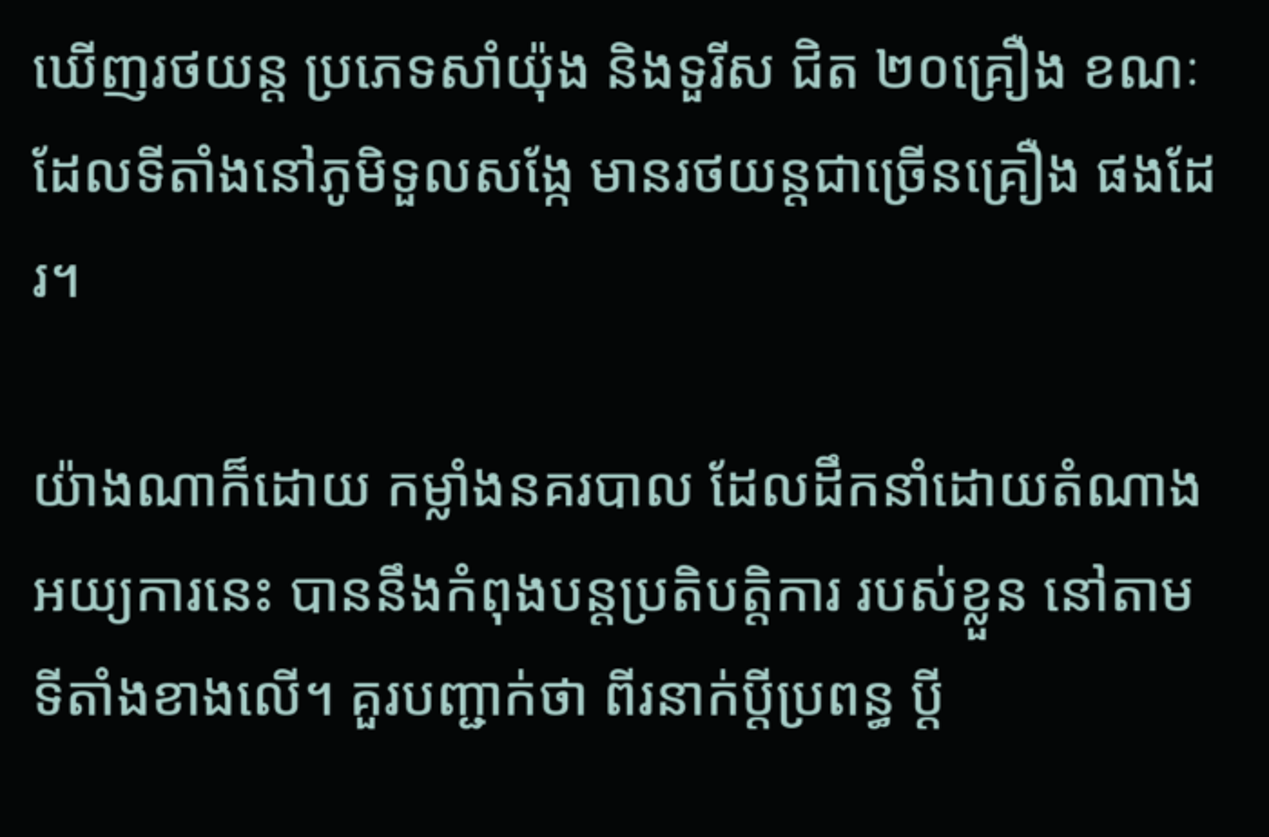ឃើញរថយន្ត ប្រភេទសាំយ៉ុង និងទួរីស ជិត ២០គ្រឿង ខណៈដែលទីតាំងនៅភូមិទួលសង្កែ មានរថយន្តជាច្រើនគ្រឿង ផងដែរ។

យ៉ាងណាក៏ដោយ កម្លាំងនគរបាល ដែលដឹកនាំដោយតំណាងអយ្យការនេះ បាននឹងកំពុងបន្តប្រតិបត្តិការ របស់ខ្លួន នៅតាមទីតាំងខាងលើ។ គួរបញ្ជាក់ថា ពីរនាក់ប្តីប្រពន្ធ ប្តី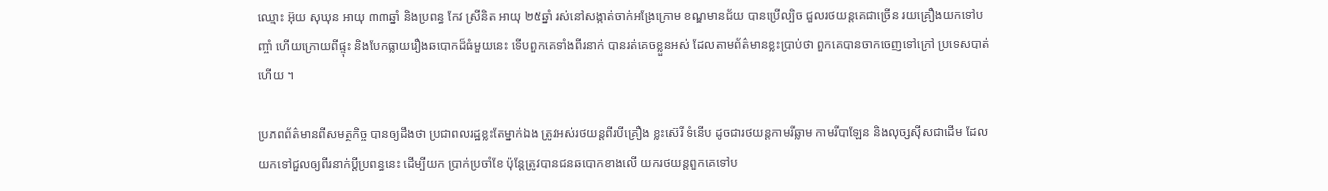ឈ្មោះ អ៊ុយ សុឃុន អាយុ ៣៣ឆ្នាំ និងប្រពន្ធ កែវ ស្រីនិត អាយុ ២៥ឆ្នាំ រស់នៅសង្កាត់ចាក់អង្រែក្រោម ខណ្ឌមានជ័យ បានប្រើល្បិច ជួលរថយន្តគេជាច្រើន រយគ្រឿងយកទៅបញ្ចាំ ហើយក្រោយពីផ្ទុះ និងបែកធ្លាយរឿងឆបោកដ៏ធំមួយនេះ ទើបពួកគេទាំងពីរនាក់ បានរត់គេចខ្លួនអស់ ដែលតាមព័ត៌មានខ្លះប្រាប់ថា ពួកគេបានចាកចេញទៅក្រៅ ប្រទេសបាត់ហើយ ។

ប្រភពព័ត៌មានពីសមត្ថកិច្ច បានឲ្យដឹងថា ប្រជាពលរដ្ឋខ្លះតែម្នាក់ឯង ត្រូវអស់រថយន្តពីរបីគ្រឿង ខ្លះស៊េរី ទំនើប ដូចជារថយន្តកាមរីឆ្លាម កាមរីបាឡែន និងលុច្សស៊ីសជាដើម ដែលយកទៅជួលឲ្យពីរនាក់ប្តីប្រពន្ធនេះ ដើម្បីយក ប្រាក់ប្រចាំខែ ប៉ុន្តែត្រូវបានជនឆបោកខាងលើ យករថយន្តពួកគេទៅប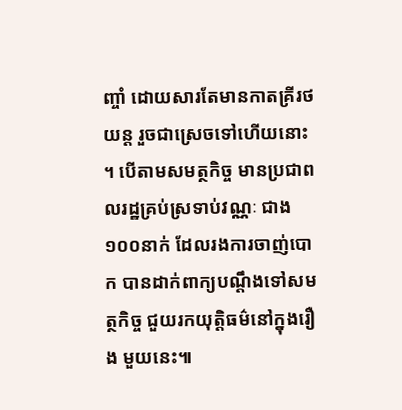ញ្ចាំ ដោយសារតែមានកាតគ្រីរថយន្ត រួចជាស្រេចទៅហើយនោះ ។ បើតាមសមត្ថកិច្ច មានប្រជាពលរដ្ឋគ្រប់ស្រទាប់វណ្ណៈ ជាង ១០០នាក់ ដែលរងការចាញ់បោក បានដាក់ពាក្យបណ្តឹងទៅសមត្ថកិច្ច ជួយរកយុត្តិធម៌នៅក្នុងរឿង មួយនេះ៕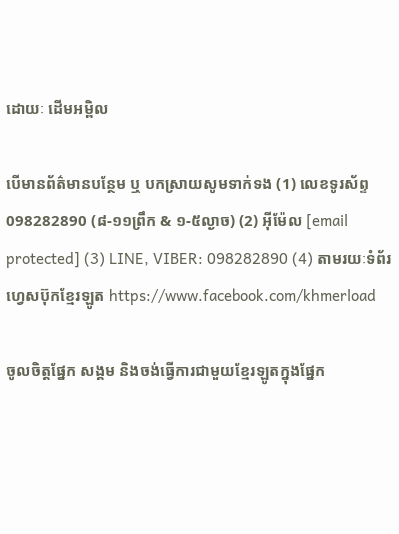ដោយៈ ដើមអម្ពិល

បើមានព័ត៌មានបន្ថែម ឬ បកស្រាយសូមទាក់ទង (1) លេខទូរស័ព្ទ 098282890 (៨-១១ព្រឹក & ១-៥ល្ងាច) (2) អ៊ីម៉ែល [email protected] (3) LINE, VIBER: 098282890 (4) តាមរយៈទំព័រហ្វេសប៊ុកខ្មែរឡូត https://www.facebook.com/khmerload

ចូលចិត្តផ្នែក សង្គម និងចង់ធ្វើការជាមួយខ្មែរឡូតក្នុងផ្នែក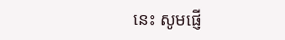នេះ សូមផ្ញើ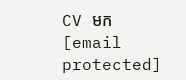CV មក [email protected]